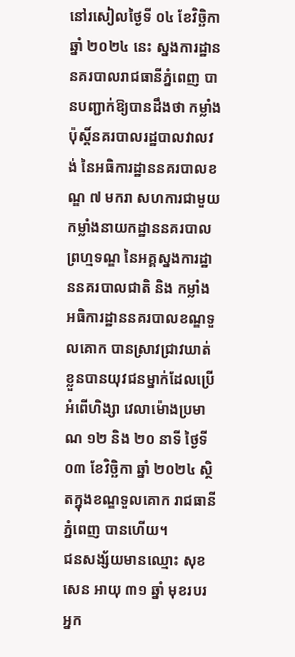នៅរសៀលថ្ងៃទី ០៤ ខែវិច្ឆិកា ឆ្នាំ ២០២៤ នេះ ស្នងការដ្ឋាននគរបាលរាជធានីភ្នំពេញ បានបញ្ជាក់ឱ្យបានដឹងថា កម្លាំងប៉ុស្តិ៍នគរបាលរដ្ឋបាលវាលវង់ នៃអធិការដ្ឋាននគរបាលខណ្ឌ ៧ មករា សហការជាមួយកម្លាំងនាយកដ្ឋាននគរបាលព្រហ្មទណ្ឌ នៃអគ្គស្នងការដ្ឋាននគរបាលជាតិ និង កម្លាំងអធិការដ្ឋាននគរបាលខណ្ឌទួលគោក បានស្រាវជ្រាវឃាត់ខ្លួនបានយុវជនម្នាក់ដែលប្រើអំពើហិង្សា វេលាម៉ោងប្រមាណ ១២ និង ២០ នាទី ថ្ងៃទី ០៣ ខែវិច្ឆិកា ឆ្នាំ ២០២៤ ស្ថិតក្នុងខណ្ឌទួលគោក រាជធានីភ្នំពេញ បានហើយ។
ជនសង្ស័យមានឈ្មោះ សុខ សេន អាយុ ៣១ ឆ្នាំ មុខរបរអ្នក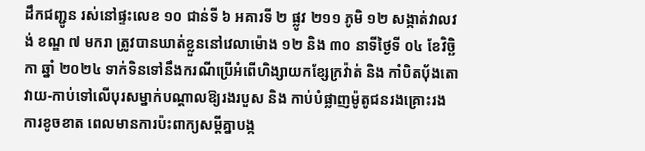ដឹកជញ្ជូន រស់នៅផ្ទះលេខ ១០ ជាន់ទី ៦ អគារទី ២ ផ្លូវ ២១១ ភូមិ ១២ សង្កាត់វាលវង់ ខណ្ឌ ៧ មករា ត្រូវបានឃាត់ខ្លួននៅវេលាម៉ោង ១២ និង ៣០ នាទីថ្ងៃទី ០៤ ខែវិច្ឆិកា ឆ្នាំ ២០២៤ ទាក់ទិនទៅនឹងករណីប្រើអំពើហិង្សាយកខ្សែក្រវ៉ាត់ និង កាំបិតបុ័ងតោវាយ-កាប់ទៅលើបុរសម្នាក់បណ្តាលឱ្យរងរបួស និង កាប់បំផ្លាញម៉ូតូជនរងគ្រោះរងការខូចខាត ពេលមានការប៉ះពាក្យសម្ដីគ្នាបង្ក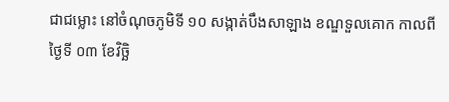ជាជម្លោះ នៅចំណុចភូមិទី ១០ សង្កាត់បឹងសាឡាង ខណ្ឌទួលគោក កាលពីថ្ងៃទី ០៣ ខែវិច្ឆិ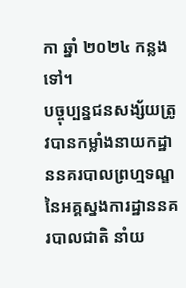កា ឆ្នាំ ២០២៤ កន្លងទៅ។
បច្ចុប្បន្នជនសង្ស័យត្រូវបានកម្លាំងនាយកដ្ឋាននគរបាលព្រហ្មទណ្ឌ នៃអគ្គស្នងការដ្ឋាននគរបាលជាតិ នាំយ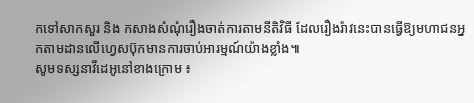កទៅសាកសួរ និង កសាងសំណុំរឿងចាត់ការតាមនីតិវិធី ដែលរឿងរ៉ាវនេះបានធ្វើឱ្យមហាជនអ្នកតាមដានលើហ្វេសប៊ុកមានការចាប់អារម្មណ៍យ៉ាងខ្លាំង៕
សូមទស្សនាវីដេអូនៅខាងក្រោម ៖